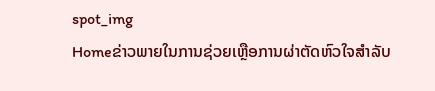spot_img
Homeຂ່າວພາຍໃນການຊ່ວຍເຫຼືອການຜ່າຕັດຫົວໃຈສໍາລັບ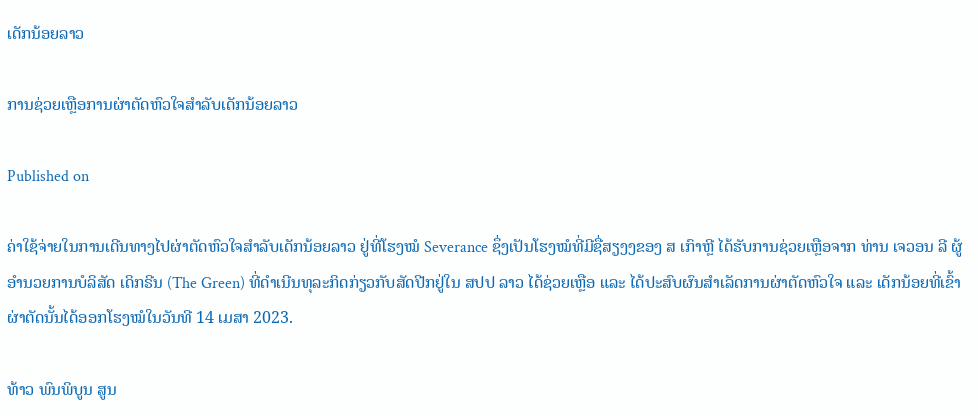ເດັກນ້ອຍລາວ

ການຊ່ວຍເຫຼືອການຜ່າຕັດຫົວໃຈສໍາລັບເດັກນ້ອຍລາວ

Published on

ຄ່າໃຊ້ຈ່າຍໃນການເດີນທາງໄປຜ່າຕັດຫົວໃຈສໍາລັບເດັກນ້ອຍລາວ ຢູ່ທີ່ໂຮງໝໍ Severance ຊຶ່ງເປັນໂຮງໝໍທີ່ມີຊື່ສຽງງຂອງ ສ ເກົາຫຼີ ໄດ້ຮັບການຊ່ວຍເຫຼືອຈາກ ທ່ານ ເຈວອນ ລີ ຜູ້ອໍານວຍການບໍລິສັດ ເດິກຣີນ (The Green) ທີ່ດໍາເນີນທຸລະກິດກ່ຽວກັບສັດປີກຢູ່ໃນ ສປປ ລາວ ໄດ້ຊ່ວຍເຫຼືອ ແລະ ໄດ້ປະສົບຜົນສໍາເລັດການຜ່າຕັດຫົວໃຈ ແລະ ເດັກນ້ອຍທີ່ເຂົ້າຜ່າຕັດນັ້ນໄດ້ອອກໂຮງໝໍໃນວັນທີ 14 ເມສາ 2023.

ທ້າວ ພົນພິບູນ ສູນ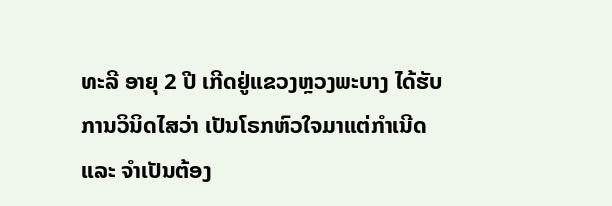ທະລີ ອາຍຸ 2 ປີ ເກີດຢູ່ແຂວງຫຼວງພະບາງ ໄດ້ຮັບການວິນິດໄສວ່າ ເປັນໂຣກຫົວໃຈມາແຕ່ກໍາເນີດ ແລະ ຈໍາເປັນຕ້ອງ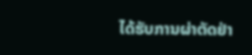ໄດ້ຮັບການຜ່າຕັດຢ່າ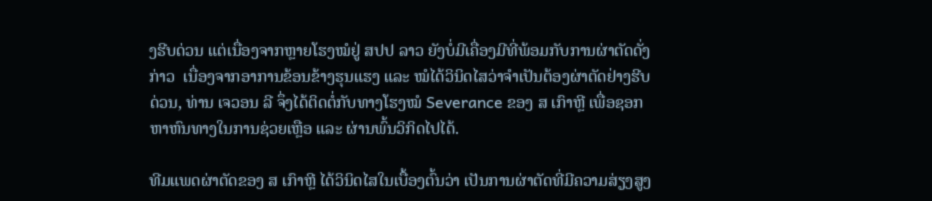ງຮີບດ່ວນ ແຕ່ເນື່ອງຈາກຫຼາຍໂຮງໝໍຢູ່ ສປປ ລາວ ຍັງບໍ່ມີເຄື່ອງມີທີ່ພ້ອມກັບການຜ່າຕັດດັ່ງກ່າວ  ເນື່ອງຈາກອາການຂ້ອນຂ້າງຮຸນແຮງ ແລະ ໝໍໄດ້ວິນິດໄສວ່າຈໍາເປັນຕ້ອງຜ່າຕັດຢ່າງຮີບດ່ວນ, ທ່ານ ເຈວອນ ລີ ຈຶ່ງໄດ້ຕິດຕໍ່ກັບທາງໂຮງໝໍ Severance ຂອງ ສ ເກົາຫຼີ ເພື່ອຊອກຫາຫົນທາງໃນການຊ່ວຍເຫຼືອ ແລະ ຜ່ານພົ້ນວິກິດໄປໄດ້.

ທີມແພດຜ່າຕັດຂອງ ສ ເກົາຫຼີ ໄດ້ວິນິດໄສໃນເບື້ອງຕົ້ນວ່າ ເປັນການຜ່າຕັດທີ່ມີຄວາມສ່ຽງສູງ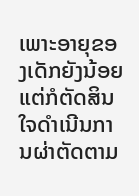ເພາະອາຍຸຂອງເດັກຍັງນ້ອຍ ແຕ່ກໍຕັດສິນໃຈດໍາເນີນການຜ່າຕັດຕາມ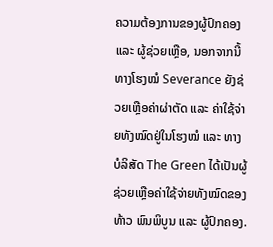ຄວາມຕ້ອງການຂອງຜູ້ປົກຄອງ ແລະ ຜູ້ຊ່ວຍເຫຼືອ, ນອກຈາກນີ້ ທາງໂຮງໝໍ Severance ຍັງຊ່ວຍເຫຼືອຄ່າຜ່າຕັດ ແລະ ຄ່າໃຊ້ຈ່າຍທັງໝົດຢູ່ໃນໂຮງໝໍ ແລະ ທາງບໍລິສັດ The Green ໄດ້ເປັນຜູ້ຊ່ວຍເຫຼືອຄ່າໃຊ້ຈ່າຍທັງໝົດຂອງ ທ້າວ ພົນພິບູນ ແລະ ຜູ້ປົກຄອງ.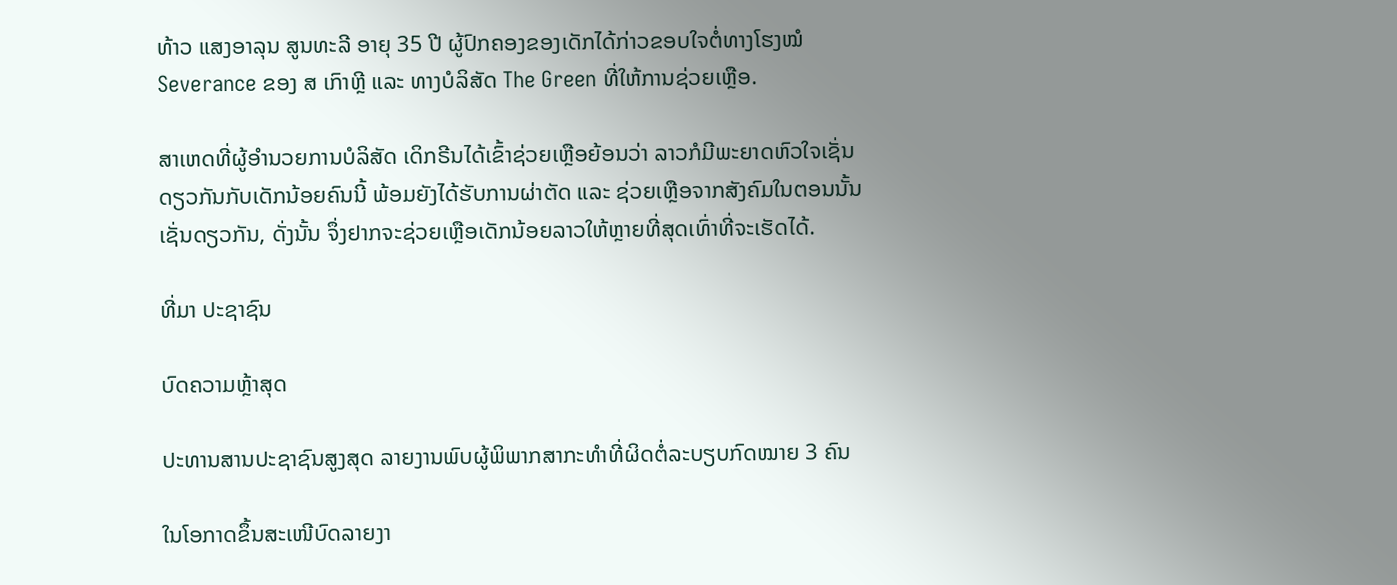ທ້າວ ແສງອາລຸນ ສູນທະລີ ອາຍຸ 35 ປີ ຜູ້ປົກຄອງຂອງເດັກໄດ້ກ່າວຂອບໃຈຕໍ່ທາງໂຮງໝໍ Severance ຂອງ ສ ເກົາຫຼີ ແລະ ທາງບໍລິສັດ The Green ທີ່ໃຫ້ການຊ່ວຍເຫຼືອ.

ສາເຫດທີ່ຜູ້ອໍານວຍການບໍລິສັດ ເດິກຣີນໄດ້ເຂົ້າຊ່ວຍເຫຼືອຍ້ອນວ່າ ລາວກໍມີພະຍາດຫົວໃຈເຊັ່ນດຽວກັນກັບເດັກນ້ອຍຄົນນີ້ ພ້ອມຍັງໄດ້ຮັບການຜ່າຕັດ ແລະ ຊ່ວຍເຫຼືອຈາກສັງຄົມໃນຕອນນັ້ນເຊັ່ນດຽວກັນ, ດັ່ງນັ້ນ ຈຶ່ງຢາກຈະຊ່ວຍເຫຼືອເດັກນ້ອຍລາວໃຫ້ຫຼາຍທີ່ສຸດເທົ່າທີ່ຈະເຮັດໄດ້.

ທີ່ມາ ປະຊາຊົນ

ບົດຄວາມຫຼ້າສຸດ

ປະທານສານປະຊາຊົນສູງສຸດ ລາຍງານພົບຜູ້ພິພາກສາກະທຳທີ່ຜິດຕໍ່ລະບຽບກົດໝາຍ 3 ຄົນ

ໃນໂອກາດຂຶ້ນສະເໜີບົດລາຍງາ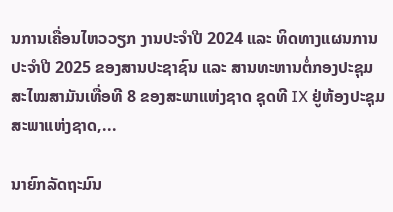ນການເຄື່ອນໄຫວວຽກ ງານປະຈໍາປີ 2024 ແລະ ທິດທາງແຜນການປະຈຳປີ 2025 ຂອງສານປະຊາຊົນ ແລະ ສານທະຫານຕໍ່ກອງປະຊຸມສະໄໝສາມັນເທື່ອທີ 8 ຂອງສະພາແຫ່ງຊາດ ຊຸດທີ IX ຢູ່ຫ້ອງປະຊຸມສະພາແຫ່ງຊາດ,...

ນາຍົກລັດຖະມົນ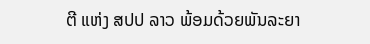ຕີ ແຫ່ງ ສປປ ລາວ ພ້ອມດ້ວຍພັນລະຍາ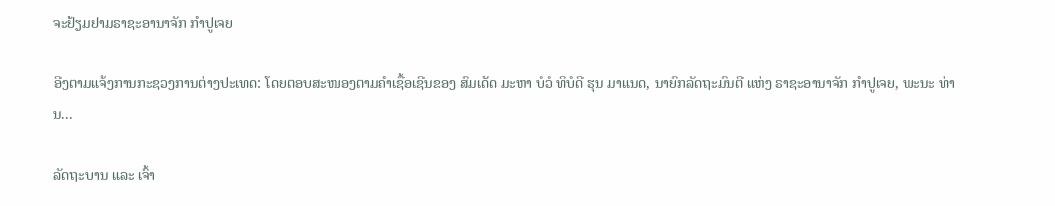ຈະຢ້ຽມຢາມຣາຊະອານາຈັກ ກຳປູເຈຍ

ອີງຕາມແຈ້ງການກະຊວງການຕ່າງປະເທດ: ໂດຍຕອບສະໜອງຕາມຄຳເຊື້ອເຊີນຂອງ ສົມເດັດ ມະຫາ ບໍວໍ ທິບໍດີ ຮຸນ ມາແນດ, ນາຍົກລັດຖະມົນຕີ ແຫ່ງ ຣາຊະອານາຈັກ ກໍາປູເຈຍ, ພະນະ ທ່ານ...

ລັດຖະບານ ແລະ ເຈົ້າ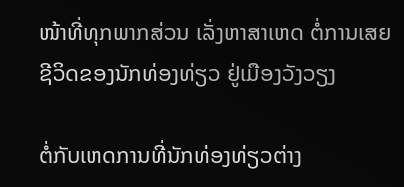ໜ້າທີ່ທຸກພາກສ່ວນ ເລັ່ງຫາສາເຫດ ຕໍ່ການເສຍຊີວິດຂອງນັກທ່ອງທ່ຽວ ຢູ່ເມືອງວັງວຽງ

ຕໍ່ກັບເຫດການທີ່ນັກທ່ອງທ່ຽວຕ່າງ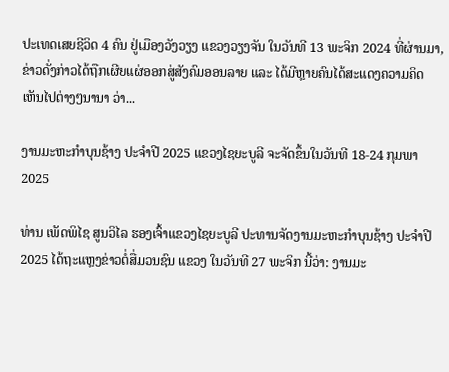ປະເທດເສຍຊີວິດ 4 ຄົນ ຢູ່ເມືອງວັງວຽງ ແຂວງວຽງຈັນ ໃນວັນທີ 13 ພະຈິກ 2024 ທີ່ຜ່ານມາ, ຂ່າວດັ່ງກ່າວໄດ້ຖືກເຜີຍແຜ່ອອກສູ່ສັງຄົມອອນລາຍ ແລະ ໄດ້ມີຫຼາຍຄົນໄດ້ສະແດງຄວາມຄິດເຫັນໄປຕ່າງໆນານາ ວ່າ...

ງານມະຫະກຳບຸນຊ້າງ ປະຈໍາປີ 2025 ແຂວງໄຊຍະບູລີ ຈະຈັດຂຶ້ນໃນວັນທີ 18-24 ກຸມພາ 2025

ທ່ານ ເພັດພິໄຊ ສູນວິໄລ ຮອງເຈົ້າແຂວງໄຊຍະບູລີ ປະທານຈັດງານມະຫະກໍາບຸນຊ້າງ ປະຈໍາປີ 2025 ໄດ້ຖະແຫຼງຂ່າວຕໍ່ສື່ມວນຊົນ ແຂວງ ໃນວັນທີ 27 ພະຈິກ ນີ້ວ່າ: ງານມະ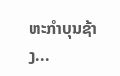ຫະກຳບຸນຊ້າງ...